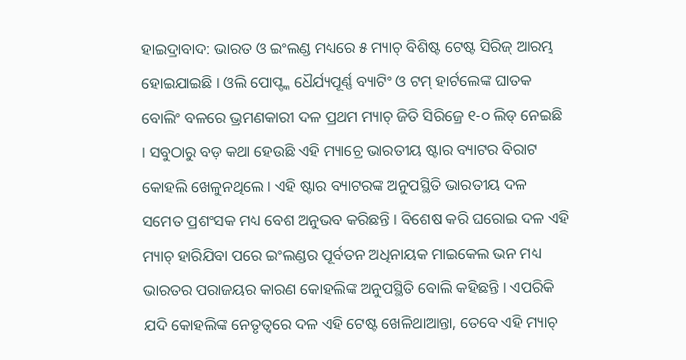ହାଇଦ୍ରାବାଦ: ଭାରତ ଓ ଇଂଲଣ୍ଡ ମଧ୍ୟରେ ୫ ମ୍ୟାଚ୍ ବିଶିଷ୍ଟ ଟେଷ୍ଟ ସିରିଜ୍ ଆରମ୍ଭ ହୋଇଯାଇଛି । ଓଲି ପୋପ୍ଙ୍କ ଧୈର୍ଯ୍ୟପୂର୍ଣ୍ଣ ବ୍ୟାଟିଂ ଓ ଟମ୍ ହାର୍ଟଲେଙ୍କ ଘାତକ ବୋଲିଂ ବଳରେ ଭ୍ରମଣକାରୀ ଦଳ ପ୍ରଥମ ମ୍ୟାଚ୍ ଜିତି ସିରିଜ୍ରେ ୧-୦ ଲିଡ୍ ନେଇଛି । ସବୁଠାରୁ ବଡ଼ କଥା ହେଉଛି ଏହି ମ୍ୟାଚ୍ରେ ଭାରତୀୟ ଷ୍ଟାର ବ୍ୟାଟର ବିରାଟ କୋହଲି ଖେଳୁନଥିଲେ । ଏହି ଷ୍ଟାର ବ୍ୟାଟରଙ୍କ ଅନୁପସ୍ଥିତି ଭାରତୀୟ ଦଳ ସମେତ ପ୍ରଶଂସକ ମଧ୍ୟ ବେଶ ଅନୁଭବ କରିଛନ୍ତି । ବିଶେଷ କରି ଘରୋଇ ଦଳ ଏହି ମ୍ୟାଚ୍ ହାରିଯିବା ପରେ ଇଂଲଣ୍ଡର ପୂର୍ବତନ ଅଧିନାୟକ ମାଇକେଲ ଭନ ମଧ୍ୟ ଭାରତର ପରାଜୟର କାରଣ କୋହଲିଙ୍କ ଅନୁପସ୍ଥିତି ବୋଲି କହିଛନ୍ତି । ଏପରିକି ଯଦି କୋହଲିଙ୍କ ନେତୃତ୍ବରେ ଦଳ ଏହି ଟେଷ୍ଟ ଖେଳିଥାଆନ୍ତା, ତେବେ ଏହି ମ୍ୟାଚ୍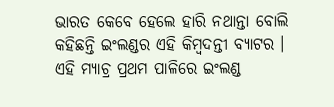ଭାରତ କେବେ ହେଲେ ହାରି ନଥାନ୍ତା ବୋଲି କହିଛନ୍ତି ଇଂଲଣ୍ଡର ଏହି କିମ୍ବଦନ୍ତୀ ବ୍ୟାଟର ।
ଏହି ମ୍ୟାଚ୍ର ପ୍ରଥମ ପାଳିରେ ଇଂଲଣ୍ଡ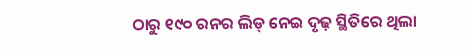ଠାରୁ ୧୯୦ ରନର ଲିଡ୍ ନେଇ ଦୃଢ଼ ସ୍ଥିତିରେ ଥିଲା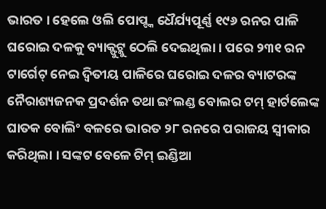ଭାରତ । ହେଲେ ଓଲି ପୋପ୍ଙ୍କ ଧୈର୍ଯ୍ୟପୂର୍ଣ୍ଣ ୧୯୬ ରନର ପାଳି ଘରୋଇ ଦଳକୁ ବ୍ୟାକ୍ଫୁଟ୍କୁ ଠେଲି ଦେଇଥିଲା । ପରେ ୨୩୧ ରନ ଟାର୍ଗେଟ୍ ନେଇ ଦ୍ବିତୀୟ ପାଳିରେ ଘରୋଇ ଦଳର ବ୍ୟାଟରଙ୍କ ନୈରାଶ୍ୟଜନକ ପ୍ରଦର୍ଶନ ତଥା ଇଂଲଣ୍ଡ ବୋଲର ଟମ୍ ହାର୍ଟଲେଙ୍କ ଘାତକ ବୋଲିଂ ବଳରେ ଭାରତ ୨୮ ରନରେ ପରାଜୟ ସ୍ବୀକାର କରିଥିଲା । ସଙ୍କଟ ବେଳେ ଟିମ୍ ଇଣ୍ଡିଆ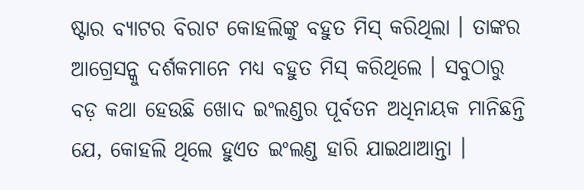ଷ୍ଟାର ବ୍ୟାଟର ବିରାଟ କୋହଲିଙ୍କୁ ବହୁତ ମିସ୍ କରିଥିଲା । ତାଙ୍କର ଆଗ୍ରେସନ୍କୁ ଦର୍ଶକମାନେ ମଧ୍ୟ ବହୁତ ମିସ୍ କରିଥିଲେ । ସବୁଠାରୁ ବଡ଼ କଥା ହେଉଛି ଖୋଦ ଇଂଲଣ୍ଡର ପୂର୍ବତନ ଅଧିନାୟକ ମାନିଛନ୍ତି ଯେ, କୋହଲି ଥିଲେ ହୁଏତ ଇଂଲଣ୍ଡ ହାରି ଯାଇଥାଆନ୍ତା ।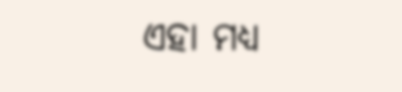ଏହା ମଧ୍ୟ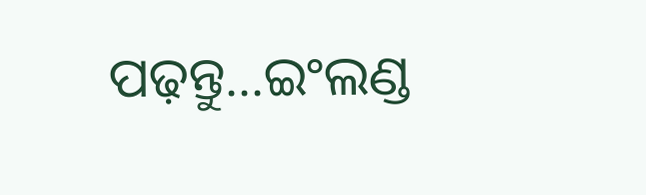ପଢ଼ନ୍ତୁ...ଇଂଲଣ୍ଡ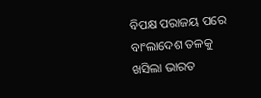ବିପକ୍ଷ ପରାଜୟ ପରେ ବାଂଲାଦେଶ ତଳକୁ ଖସିଲା ଭାରତ